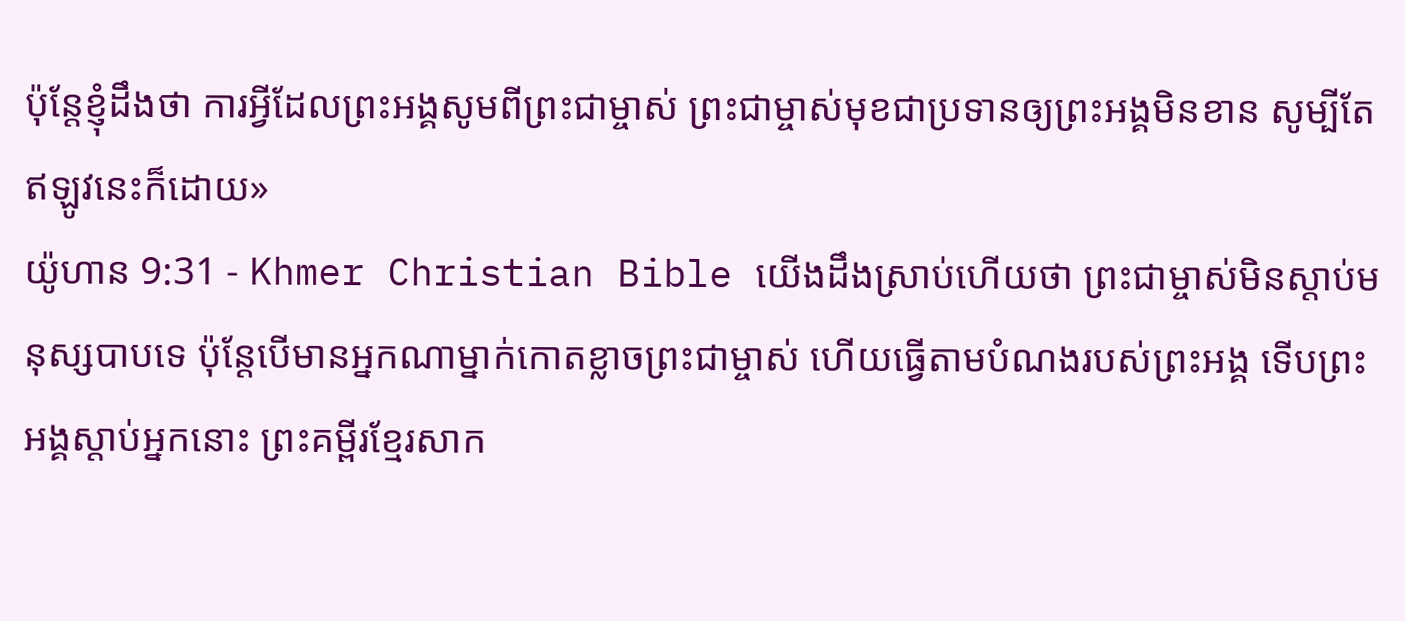ប៉ុន្ដែខ្ញុំដឹងថា ការអ្វីដែលព្រះអង្គសូមពីព្រះជាម្ចាស់ ព្រះជាម្ចាស់មុខជាប្រទានឲ្យព្រះអង្គមិនខាន សូម្បីតែឥឡូវនេះក៏ដោយ»
យ៉ូហាន 9:31 - Khmer Christian Bible យើងដឹងស្រាប់ហើយថា ព្រះជាម្ចាស់មិនស្តាប់មនុស្សបាបទេ ប៉ុន្ដែបើមានអ្នកណាម្នាក់កោតខ្លាចព្រះជាម្ចាស់ ហើយធ្វើតាមបំណងរបស់ព្រះអង្គ ទើបព្រះអង្គស្តាប់អ្នកនោះ ព្រះគម្ពីរខ្មែរសាក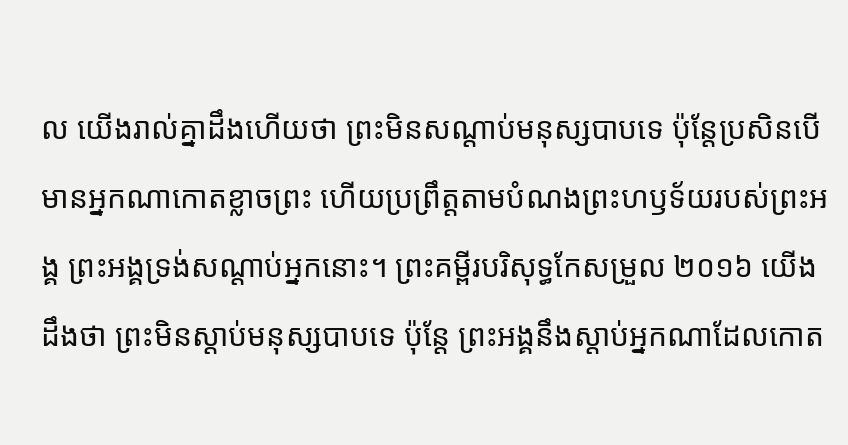ល យើងរាល់គ្នាដឹងហើយថា ព្រះមិនសណ្ដាប់មនុស្សបាបទេ ប៉ុន្តែប្រសិនបើមានអ្នកណាកោតខ្លាចព្រះ ហើយប្រព្រឹត្តតាមបំណងព្រះហឫទ័យរបស់ព្រះអង្គ ព្រះអង្គទ្រង់សណ្ដាប់អ្នកនោះ។ ព្រះគម្ពីរបរិសុទ្ធកែសម្រួល ២០១៦ យើងដឹងថា ព្រះមិនស្តាប់មនុស្សបាបទេ ប៉ុន្តែ ព្រះអង្គនឹងស្តាប់អ្នកណាដែលកោត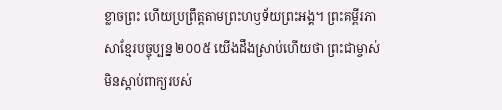ខ្លាចព្រះ ហើយប្រព្រឹត្តតាមព្រះហឫទ័យព្រះអង្គ។ ព្រះគម្ពីរភាសាខ្មែរបច្ចុប្បន្ន ២០០៥ យើងដឹងស្រាប់ហើយថា ព្រះជាម្ចាស់មិនស្ដាប់ពាក្យរបស់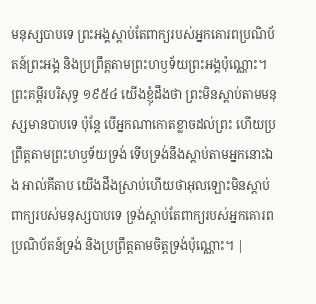មនុស្សបាបទេ ព្រះអង្គស្ដាប់តែពាក្យរបស់អ្នកគោរពប្រណិប័តន៍ព្រះអង្គ និងប្រព្រឹត្តតាមព្រះហឫទ័យព្រះអង្គប៉ុណ្ណោះ។ ព្រះគម្ពីរបរិសុទ្ធ ១៩៥៤ យើងខ្ញុំដឹងថា ព្រះមិនស្តាប់តាមមនុស្សមានបាបទេ ប៉ុន្តែ បើអ្នកណាកោតខ្លាចដល់ព្រះ ហើយប្រព្រឹត្តតាមព្រះហឫទ័យទ្រង់ ទើបទ្រង់នឹងស្តាប់តាមអ្នកនោះឯង អាល់គីតាប យើងដឹងស្រាប់ហើយថាអុលឡោះមិនស្ដាប់ពាក្យរបស់មនុស្សបាបទេ ទ្រង់ស្ដាប់តែពាក្យរបស់អ្នកគោរពប្រណិប័តន៍ទ្រង់ និងប្រព្រឹត្ដតាមចិត្តទ្រង់ប៉ុណ្ណោះ។ |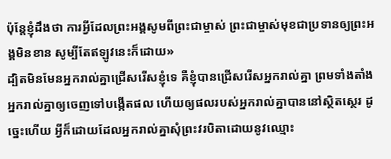ប៉ុន្ដែខ្ញុំដឹងថា ការអ្វីដែលព្រះអង្គសូមពីព្រះជាម្ចាស់ ព្រះជាម្ចាស់មុខជាប្រទានឲ្យព្រះអង្គមិនខាន សូម្បីតែឥឡូវនេះក៏ដោយ»
ដ្បិតមិនមែនអ្នករាល់គ្នាជ្រើសរើសខ្ញុំទេ គឺខ្ញុំបានជ្រើសរើសអ្នករាល់គ្នា ព្រមទាំងតាំងអ្នករាល់គ្នាឲ្យចេញទៅបង្កើតផល ហើយឲ្យផលរបស់អ្នករាល់គ្នាបាននៅស្ថិតស្ថេរ ដូច្នេះហើយ អ្វីក៏ដោយដែលអ្នករាល់គ្នាសុំព្រះវរបិតាដោយនូវឈ្មោះ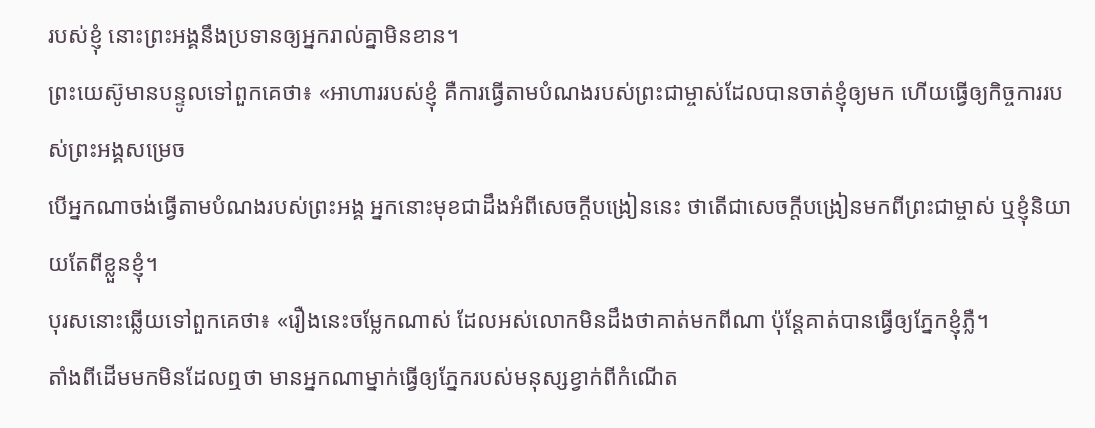របស់ខ្ញុំ នោះព្រះអង្គនឹងប្រទានឲ្យអ្នករាល់គ្នាមិនខាន។
ព្រះយេស៊ូមានបន្ទូលទៅពួកគេថា៖ «អាហាររបស់ខ្ញុំ គឺការធ្វើតាមបំណងរបស់ព្រះជាម្ចាស់ដែលបានចាត់ខ្ញុំឲ្យមក ហើយធ្វើឲ្យកិច្ចការរបស់ព្រះអង្គសម្រេច
បើអ្នកណាចង់ធ្វើតាមបំណងរបស់ព្រះអង្គ អ្នកនោះមុខជាដឹងអំពីសេចក្ដីបង្រៀននេះ ថាតើជាសេចក្ដីបង្រៀនមកពីព្រះជាម្ចាស់ ឬខ្ញុំនិយាយតែពីខ្លួនខ្ញុំ។
បុរសនោះឆ្លើយទៅពួកគេថា៖ «រឿងនេះចម្លែកណាស់ ដែលអស់លោកមិនដឹងថាគាត់មកពីណា ប៉ុន្ដែគាត់បានធ្វើឲ្យភ្នែកខ្ញុំភ្លឺ។
តាំងពីដើមមកមិនដែលឮថា មានអ្នកណាម្នាក់ធ្វើឲ្យភ្នែករបស់មនុស្សខ្វាក់ពីកំណើត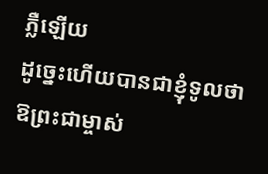ភ្លឺឡើយ
ដូច្នេះហើយបានជាខ្ញុំទូលថា ឱព្រះជាម្ចាស់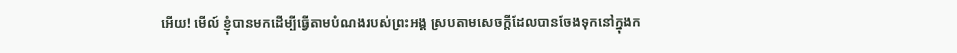អើយ! មើល៍ ខ្ញុំបានមកដើម្បីធ្វើតាមបំណងរបស់ព្រះអង្គ ស្របតាមសេចក្ដីដែលបានចែងទុកនៅក្នុងក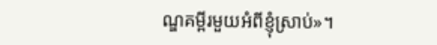ណ្ឌគម្ពីរមួយអំពីខ្ញុំស្រាប់»។